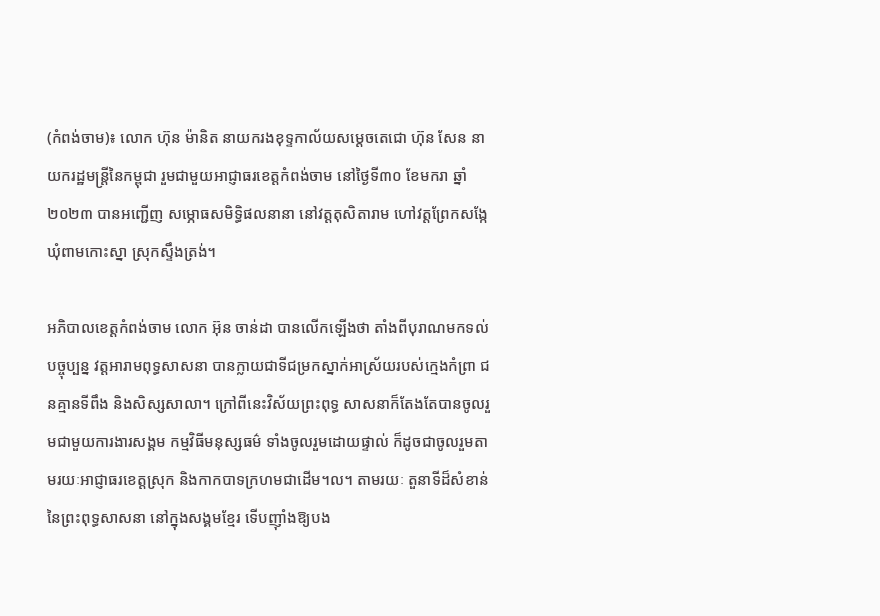(កំពង់ចាម)៖ លោក ហ៊ុន ម៉ានិត នាយករងខុទ្ទកាល័យសម្តេចតេជោ ហ៊ុន សែន នាយករដ្ឋមន្ត្រីនៃកម្ពុជា រួមជាមួយអាជ្ញាធរខេត្តកំពង់ចាម នៅថ្ងៃទី៣០ ខែមករា ឆ្នាំ២០២៣ បានអញ្ជើញ សម្ភោធសមិទ្ធិផលនានា នៅវត្តតុសិតារាម ហៅវត្តព្រែកសង្កែ ឃុំពាមកោះស្នា ស្រុកស្ទឹងត្រង់។

អភិបាលខេត្តកំពង់ចាម លោក អ៊ុន ចាន់ដា បានលើកឡើងថា តាំងពីបុរាណមកទល់បច្ចុប្បន្ន វត្តអារាមពុទ្ធសាសនា បានក្លាយជាទីជម្រកស្នាក់អាស្រ័យរបស់ក្មេងកំព្រា ជនគ្មានទីពឹង និងសិស្សសាលា។ ក្រៅពីនេះវិស័យព្រះពុទ្ធ សាសនាក៏តែងតែបានចូលរួមជាមួយការងារសង្គម កម្មវិធីមនុស្សធម៌ ទាំងចូលរួមដោយផ្ទាល់ ក៏ដូចជាចូលរួមតាមរយៈអាជ្ញាធរខេត្តស្រុក និងកាកបាទក្រហមជាដើម។ល។ តាមរយៈ តួនាទីដ៏សំខាន់នៃព្រះពុទ្ធសាសនា នៅក្នុងសង្គមខ្មែរ ទើបញ៉ាំងឱ្យបង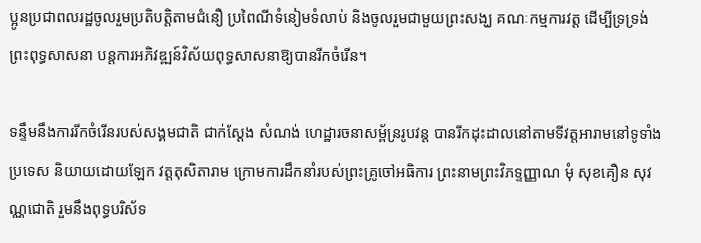ប្អូនប្រជាពលរដ្ឋចូលរួមប្រតិបត្តិតាមជំនឿ ប្រពៃណីទំនៀមទំលាប់ និងចូលរួមជាមួយព្រះសង្ឃ គណៈកម្មការវត្ត ដើម្បីទ្រទ្រង់ព្រះពុទ្ធសាសនា បន្តការអភិវឌ្ឍន៍វិស័យពុទ្ធសាសនាឱ្យបានរីកចំរើន។

ទន្ទឹមនឹងការរីកចំរើនរបស់សង្គមជាតិ ជាក់ស្តែង សំណង់ ហេដ្ឋារចនាសម្ព័ន្ររូបវន្ត បានរីកដុះដាលនៅតាមទីវត្តអារាមនៅទូទាំងប្រទេស និយាយដោយឡែក វត្តតុសិតារាម ក្រោមការដឹកនាំរបស់ព្រះគ្រូចៅអធិការ ព្រះនាមព្រះវិភទ្ទញ្ញាណ មុំ សុខគឿន សុវណ្ណជោតិ រួមនឹងពុទ្ធបរិស័ទ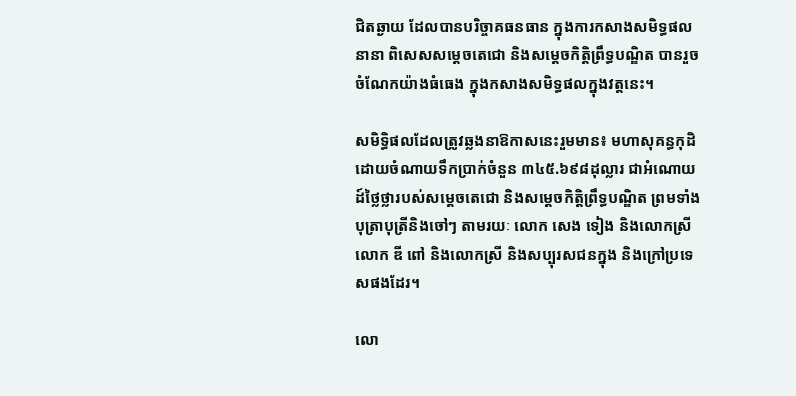ជិតឆ្ងាយ ដែលបានបរិច្ចាគធនធាន ក្នុងការកសាងសមិទ្ធផលនានា ពិសេសសម្ដេចតេជោ និងសម្តេចកិត្តិព្រឹទ្ធបណ្ឌិត បានរួចចំណែកយ៉ាងធំធេង ក្នុងកសាងសមិទ្ធផលក្នុងវត្តនេះ។

សមិទ្ធិផលដែលត្រូវឆ្លងនាឱកាសនេះរួមមាន៖ មហាសុគន្ធកុដិ ដោយចំណាយទឹកប្រាក់ចំនួន ៣៤៥.៦៩៨ដុល្លារ ជាអំណោយដ៍ថ្លៃថ្លារបស់សម្ដេចតេជោ និងសម្តេចកិត្តិព្រឹទ្ធបណ្ឌិត ព្រមទាំងបុត្រាបុត្រីនិងចៅៗ តាមរយៈ លោក សេង ទៀង និងលោកស្រី លោក ឌី ពៅ និងលោកស្រី និងសប្បុរសជនក្នុង និងក្រៅប្រទេសផងដែរ។

លោ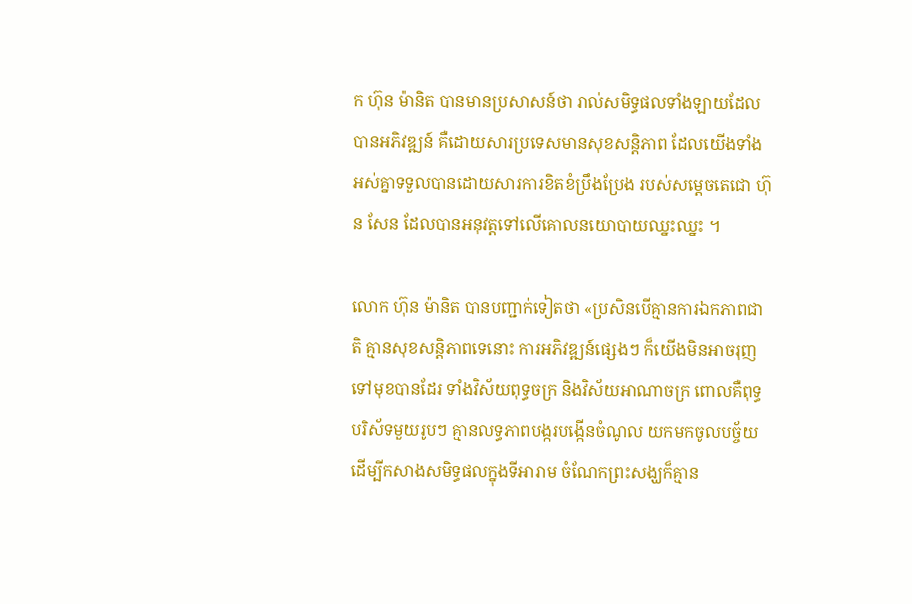ក ហ៊ុន ម៉ានិត បានមានប្រសាសន៍ថា រាល់សមិទ្ធផលទាំងឡាយដែលបានអភិវឌ្ឍន៍ គឺដោយសារប្រទេសមានសុខសន្តិភាព ដែលយើងទាំងអស់គ្នាទទួលបានដោយសារការខិតខំប្រឹងប្រែង របស់សម្ដេចតេជោ ហ៊ុន សែន ដែលបានអនុវត្តទៅលើគោលនយោបាយឈ្នះឈ្នះ ។

លោក ហ៊ុន ម៉ានិត បានបញ្ជាក់ទៀតថា «ប្រសិនបើគ្មានការឯកភាពជាតិ គ្មានសុខសន្តិភាពទេនោះ ការអភិវឌ្ឍន៍ផ្សេងៗ ក៏យើងមិនអាចរុញទៅមុខបានដែរ ទាំងវិស័យពុទ្ធចក្រ និងវិស័យអាណាចក្រ ពោលគឺពុទ្ធបរិស័ទមួយរូបៗ គ្មានលទ្ធភាពបង្ករបង្កើនចំណូល យកមកចូលបច្ច័យដើម្បីកសាងសមិទ្ធផលក្នុងទីអារាម ចំណែកព្រះសង្ឃក៏គ្មាន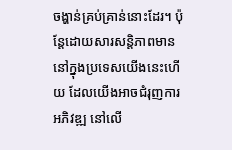ចង្ហាន់គ្រប់គ្រាន់នោះដែរ។ ប៉ុន្តែដោយសារសន្តិភាពមាននៅក្នុងប្រទេសយើងនេះហើយ ដែលយើងអាចជំរុញការអភិវឌ្ឍ នៅលើ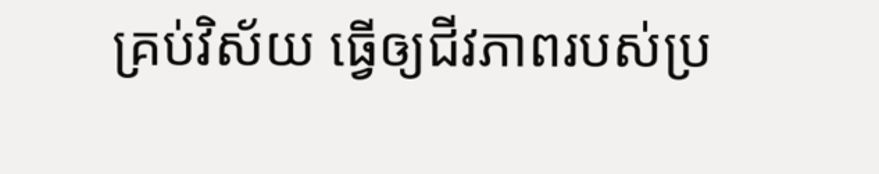គ្រប់វិស័យ ធ្វើឲ្យជីវភាពរបស់ប្រ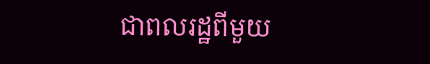ជាពលរដ្ឋពីមួយ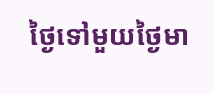ថ្ងៃទៅមួយថ្ងៃមា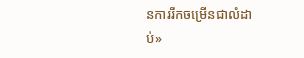នការរីកចម្រើនជាលំដាប់»